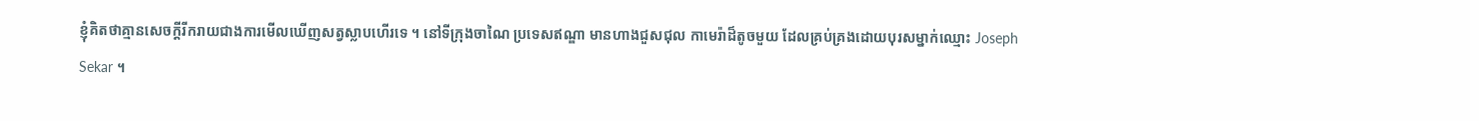ខ្ញុំគិតថាគ្មានសេចក្តីរីករាយជាងការមើលឃើញសត្វស្លាបហើរទេ ។ នៅទីក្រុងចាណៃ ប្រទេសឥណ្ឌា មានហាងជួសជុល កាមេរ៉ាដ៏តូចមួយ ដែលគ្រប់គ្រងដោយបុរសម្នាក់ឈ្មោះ Joseph Sekar ។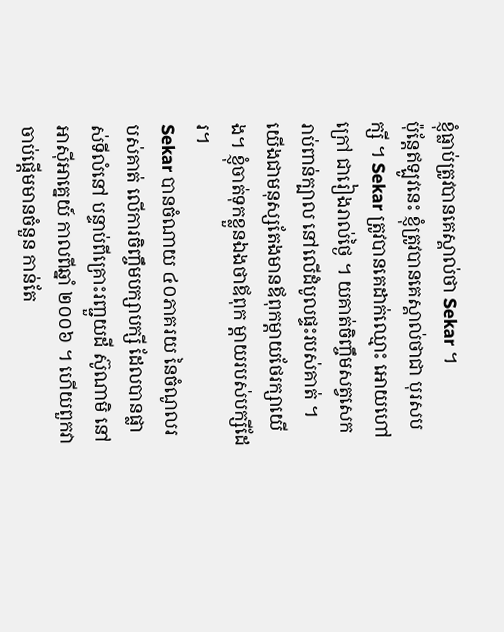ខ្ញុំធ្លាប់ត្រូវបានគេស្គាល់ថា Sekar ។
ប៉ុន្តែឥឡូវនេះ ខ្ញុំត្រូវបានគេស្គាល់ថាជា បុរសបក្សី ។ Sekar ត្រូវបានគេដាក់ឈ្មោះ អោយហៅក្រៅ ជារៀងរាល់ថ្ងៃ ។ យគាត់ចិញ្ចឹមសត្វសេក រាប់ពាន់ក្បាល នៅលើដំបូលផ្ទះរបស់គាត់ ។
យើងជាមនុស្សតែងមានឪពុកម្ដាយថែរក្សាយើង។ ខ្ញុំចាត់ទុកខ្លួនឯងថាឪពុក ម្តាយរបស់បក្សីដែរ។
Sekar បានចំណាយ ៤០ភាគរយ នៃចំណូលរបស់គាត់ លើការចិញ្ចឹមបក្សាបក្សី ដែលបានផ្លាស់ទីលំនៅ បន្ទាប់ពីគ្រោះរញ្ជួយដី ស៊ូណាមិ នៅអាស៊ីអាគ្នេយ៍ កាលពីឆ្នាំ ២០០៦ ។ ហើយពួកវា ចាប់ផ្តើមមានចំនួន កាន់តែ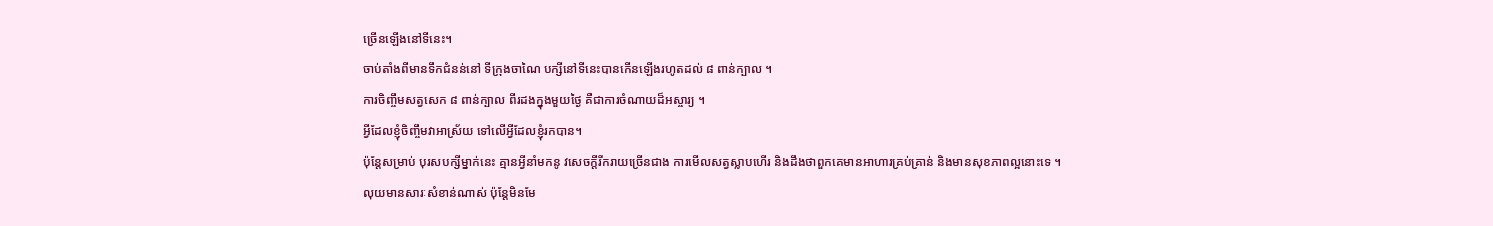ច្រើនឡើងនៅទីនេះ។
ចាប់តាំងពីមានទឹកជំនន់នៅ ទីក្រុងចាណៃ បក្សីនៅទីនេះបានកើនឡើងរហូតដល់ ៨ ពាន់ក្បាល ។
ការចិញ្ចឹមសត្វសេក ៨ ពាន់ក្បាល ពីរដងក្នុងមួយថ្ងៃ គឺជាការចំណាយដ៏អស្ចារ្យ ។
អ្វីដែលខ្ញុំចិញ្ចឹមវាអាស្រ័យ ទៅលើអ្វីដែលខ្ញុំរកបាន។
ប៉ុន្តែសម្រាប់ បុរសបក្សីម្នាក់នេះ គ្មានអ្វីនាំមកនូ វសេចក្តីរីករាយច្រើនជាង ការមើលសត្វស្លាបហើរ និងដឹងថាពួកគេមានអាហារគ្រប់គ្រាន់ និងមានសុខភាពល្អនោះទេ ។
លុយមានសារៈសំខាន់ណាស់ ប៉ុន្តែមិនមែ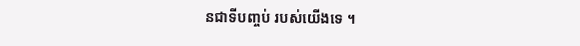នជាទីបញ្ចប់ របស់យើងទេ ។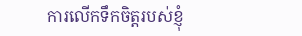ការលើកទឹកចិត្តរបស់ខ្ញុំ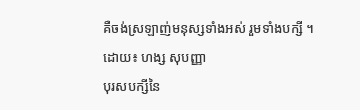គឺចង់ស្រឡាញ់មនុស្សទាំងអស់ រួមទាំងបក្សី ។
ដោយ៖ ហង្ស សុបញ្ញា
បុរសបក្សីនៃ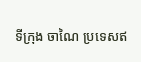ទីក្រុង ចាណៃ ប្រទេសឥ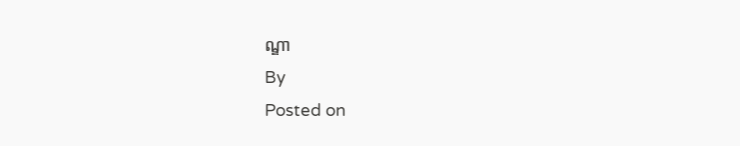ណ្ឌា
By
Posted on